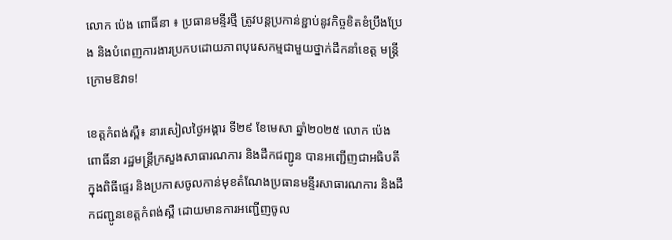លោក ប៉េង ពោធិ៍នា ៖ ប្រធានមន្ទីរថ្មី ត្រូវបន្តប្រកាន់ខ្ជាប់នូវកិច្ចខិតខំប្រឹងប្រែង និងបំពេញការងារប្រកបដោយភាពបុរេសកម្មជាមួយថ្នាក់ដឹកនាំខេត្ត មន្ត្រីក្រោមឱវាទ!

ខេត្តកំពង់ស្ពឺ៖ នារសៀលថ្ងៃអង្គារ ទី២៩ ខែមេសា ឆ្នាំ២០២៥ លោក ប៉េង ពោធិ៍នា រដ្ឋមន្ត្រីក្រសួងសាធារណការ និងដឹកជញ្ជូន បានអញ្ជើញជាអធិបតីក្នុងពិធីផ្ទេរ និងប្រកាសចូលកាន់មុខតំណែងប្រធានមន្ទីរសាធារណការ និងដឹកជញ្ជូនខេត្តកំពង់ស្ពឺ ដោយមានការអញ្ជើញចូល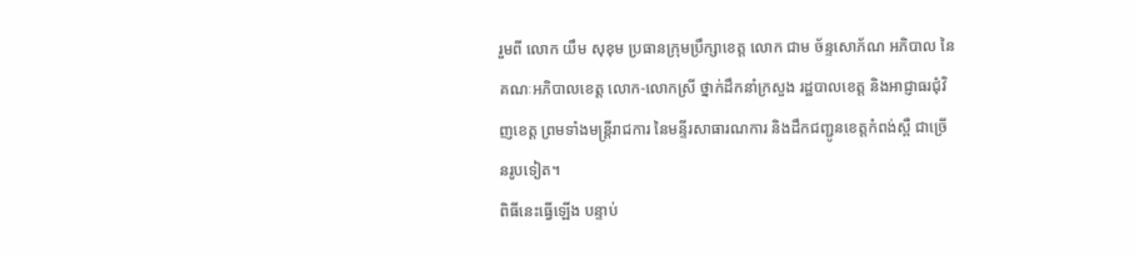រួមពី លោក យឹម សុខុម ប្រធានក្រុមប្រឹក្សាខេត្ត លោក ជាម ច័ន្ទសោភ័ណ អភិបាល នៃគណៈអភិបាលខេត្ត លោក-លោកស្រី ថ្នាក់ដឹកនាំក្រសួង រដ្ឋបាលខេត្ត និងអាជ្ញាធរជុំវិញខេត្ត ព្រមទាំងមន្រ្តីរាជការ នៃមន្ទីរសាធារណការ និងដឹកជញ្ជូនខេត្តកំពង់ស្ពឺ ជាច្រើនរូបទៀត។
ពិធីនេះធ្វើឡើង បន្ទាប់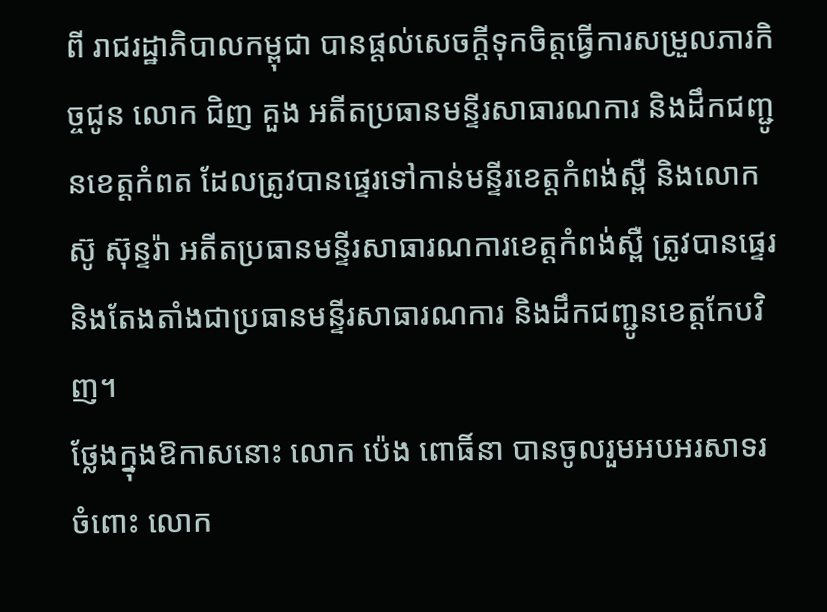ពី រាជរដ្ឋាភិបាលកម្ពុជា បានផ្តល់សេចក្ដីទុកចិត្តធ្វើការសម្រួលភារកិច្ចជូន លោក ជិញ គួង អតីតប្រធានមន្ទីរសាធារណការ និងដឹកជញ្ជូនខេត្តកំពត ដែលត្រូវបានផ្ទេរទៅកាន់មន្ទីរខេត្តកំពង់ស្ពឺ និងលោក ស៊ូ ស៊ុន្ទរ៉ា អតីតប្រធានមន្ទីរសាធារណការខេត្តកំពង់ស្ពឺ ត្រូវបានផ្ទេរ និងតែងតាំងជាប្រធានមន្ទីរសាធារណការ និងដឹកជញ្ជូនខេត្តកែបវិញ។
ថ្លែងក្នុងឱកាសនោះ លោក ប៉េង ពោធិ៍នា បានចូលរួមអបអរសាទរចំពោះ លោក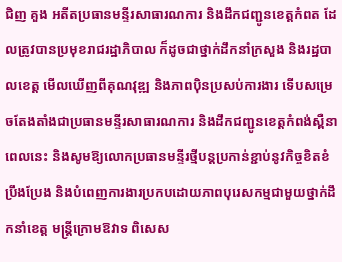ជិញ គួង អតីតប្រធានមន្ទីរសាធារណការ និងដឹកជញ្ជូនខេត្តកំពត ដែលត្រូវបានប្រមុខរាជរដ្ឋាភិបាល ក៏ដូចជាថ្នាក់ដឹកនាំក្រសួង និងរដ្ឋបាលខេត្ត មើលឃើញពីគុណវុឌ្ឍ និងភាពប៉ិនប្រសប់ការងារ ទើបសម្រេចតែងតាំងជាប្រធានមន្ទីរសាធារណការ និងដឹកជញ្ជូនខេត្តកំពង់ស្ពឺនាពេលនេះ និងសូមឱ្យលោកប្រធានមន្ទីរថ្មីបន្តប្រកាន់ខ្ជាប់នូវកិច្ចខិតខំប្រឹងប្រែង និងបំពេញការងារប្រកបដោយភាពបុរេសកម្មជាមួយថ្នាក់ដឹកនាំខេត្ត មន្ត្រីក្រោមឱវាទ ពិសេស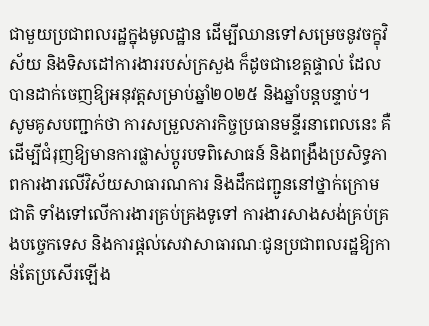ជាមួយប្រជាពលរដ្ឋក្នុងមូលដ្ឋាន ដើម្បីឈានទៅសម្រេចនូវចក្ខុវិស័យ និងទិសដៅការងាររបស់ក្រសួង ក៏ដូចជាខេត្តផ្ទាល់ ដែលបានដាក់ចេញឱ្យអនុវត្តសម្រាប់ឆ្នាំ២០២៥ និងឆ្នាំបន្តបន្ទាប់។
សូមគូសបញ្ជាក់ថា ការសម្រួលភារកិច្ចប្រធានមន្ទីរនាពេលនេះ គឺដើម្បីជំរុញឱ្យមានការផ្លាស់ប្តូរបទពិសោធន៍ និងពង្រឹងប្រសិទ្ធភាពការងារលើវិស័យសាធារណការ និងដឹកជញ្ជូននៅថ្នាក់ក្រោមជាតិ ទាំងទៅលើការងារគ្រប់គ្រងទូទៅ ការងារសាងសង់គ្រប់គ្រងបច្ចេកទេស និងការផ្តល់សេវាសាធារណៈជូនប្រជាពលរដ្ឋឱ្យកាន់តែប្រសើរឡើង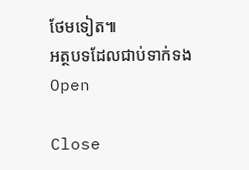ថែមទៀត៕
អត្ថបទដែលជាប់ទាក់ទង
Open

Close